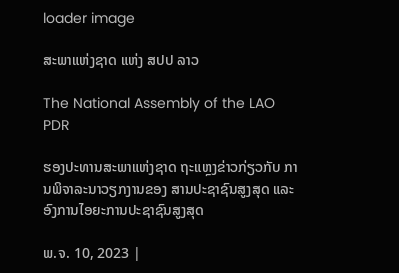loader image

ສະພາແຫ່ງຊາດ ແຫ່ງ ສປປ ລາວ

The National Assembly of the LAO PDR

ຮອງປະທານສະພາແຫ່ງຊາດ ຖະແຫຼງຂ່າວກ່ຽວກັບ ການພິຈາລະນາວຽກງານຂອງ ສານປະຊາຊົນສູງສຸດ ແລະ ອົງການໄອຍະການປະຊາຊົນສູງສຸດ

ພ.ຈ. 10, 2023 |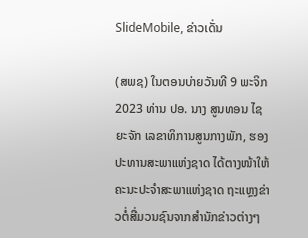SlideMobile, ຂ່າວເດັ່ນ

(ສພຊ) ໃນຕອນບ່າຍວັນທີ 9 ພະຈິກ 2023 ທ່ານ ປອ. ນາງ ສູນທອນ ໄຊຍະຈັກ ເລຂາທິການສູນກາງພັກ, ຮອງປະທານສະພາແຫ່ງຊາດ ໄດ້ຕາງໜ້າໃຫ້ຄະນະປະຈຳສະພາແຫ່ງຊາດ ຖະແຫຼງຂ່າວຕໍ່ສື່ມວນຊົນຈາກສໍານັກຂ່າວຕ່າງໆ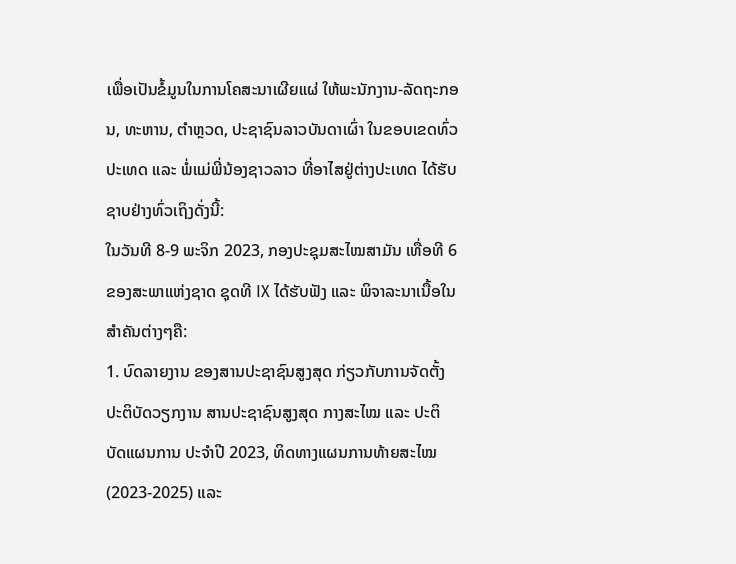ເພື່ອເປັນຂໍ້ມູນໃນການໂຄສະນາເຜີຍແຜ່ ໃຫ້ພະນັກງານ-ລັດຖະກອນ, ທະຫານ, ຕຳຫຼວດ, ປະຊາຊົນລາວບັນດາເຜົ່າ ໃນຂອບເຂດທົ່ວປະເທດ ແລະ ພໍ່ແມ່ພີ່ນ້ອງຊາວລາວ ທີ່ອາໄສຢູ່ຕ່າງປະເທດ ໄດ້ຮັບຊາບຢ່າງທົ່ວເຖິງດັ່ງນີ້:
ໃນວັນທີ 8-9 ພະຈິກ 2023, ກອງປະຊຸມສະໄໝສາມັນ ເທື່ອທີ 6 ຂອງສະພາແຫ່ງຊາດ ຊຸດທີ IX ໄດ້ຮັບຟັງ ແລະ ພິຈາລະນາເນື້ອໃນສຳຄັນຕ່າງໆຄື:
1. ບົດລາຍງານ ຂອງສານປະຊາຊົນສູງສຸດ ກ່ຽວກັບການຈັດຕັ້ງປະຕິບັດວຽກງານ ສານປະຊາຊົນສູງສຸດ ກາງສະໄໝ ແລະ ປະຕິບັດແຜນການ ປະຈໍາປີ 2023, ທິດທາງແຜນການທ້າຍສະໄໝ (2023-2025) ແລະ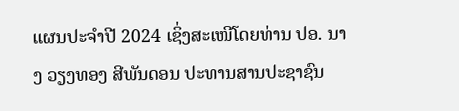ແຜນປະຈໍາປີ 2024 ເຊິ່ງສະເໜີໂດຍທ່ານ ປອ. ນາງ ວຽງທອງ ສີພັນດອນ ປະທານສານປະຊາຊົນ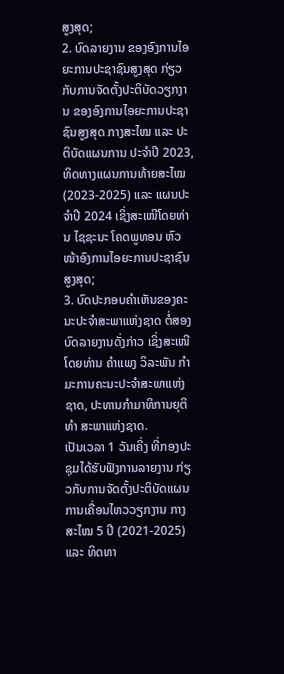ສູງສຸດ;
2. ບົດລາຍງານ ຂອງອົງການໄອຍະການປະຊາຊົນສູງສຸດ ກ່ຽວກັບການຈັດຕັ້ງປະຕິບັດວຽກງານ ຂອງອົງການໄອຍະການປະຊາຊົນສູງສຸດ ກາງສະໄໝ ແລະ ປະຕິບັດແຜນການ ປະຈໍາປີ 2023, ທິດທາງແຜນການທ້າຍສະໄໝ (2023-2025) ແລະ ແຜນປະຈໍາປີ 2024 ເຊິ່ງສະເໜີໂດຍທ່ານ ໄຊຊະນະ ໂຄດພູທອນ ຫົວໜ້າອົງການໄອຍະການປະຊາຊົນສູງສຸດ;
3. ບົດປະກອບຄໍາເຫັນຂອງຄະນະປະຈຳສະພາແຫ່ງຊາດ ຕໍ່ສອງບົດລາຍງານດັ່ງກ່າວ ເຊິ່ງສະເໜີໂດຍທ່ານ ຄຳແພງ ວິລະພັນ ກຳມະການຄະນະປະຈຳສະພາແຫ່ງຊາດ, ປະທານກຳມາທິການຍຸຕິທຳ ສະພາແຫ່ງຊາດ.
ເປັນເວລາ 1 ວັນເຄິ່ງ ທີ່ກອງປະຊຸມໄດ້ຮັບຟັງການລາຍງານ ກ່ຽວກັບການຈັດຕັ້ງປະຕິບັດແຜນການເຄື່ອນໄຫວວຽກງານ ກາງສະໄໝ 5 ປີ (2021-2025) ແລະ ທິດທາ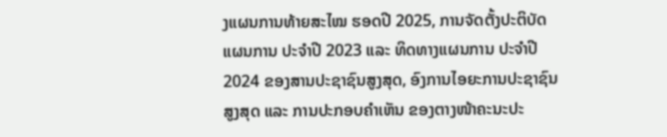ງແຜນການທ້າຍສະໄໝ ຮອດປີ 2025, ການຈັດຕັ້ງປະຕິບັດແຜນການ ປະຈໍາປີ 2023 ແລະ ທິດທາງແຜນການ ປະຈໍາປີ 2024 ຂອງສານປະຊາຊົນສູງສຸດ, ອົງການໄອຍະການປະຊາຊົນສູງສຸດ ແລະ ການປະກອບຄໍາເຫັນ ຂອງຕາງໜ້າຄະນະປະ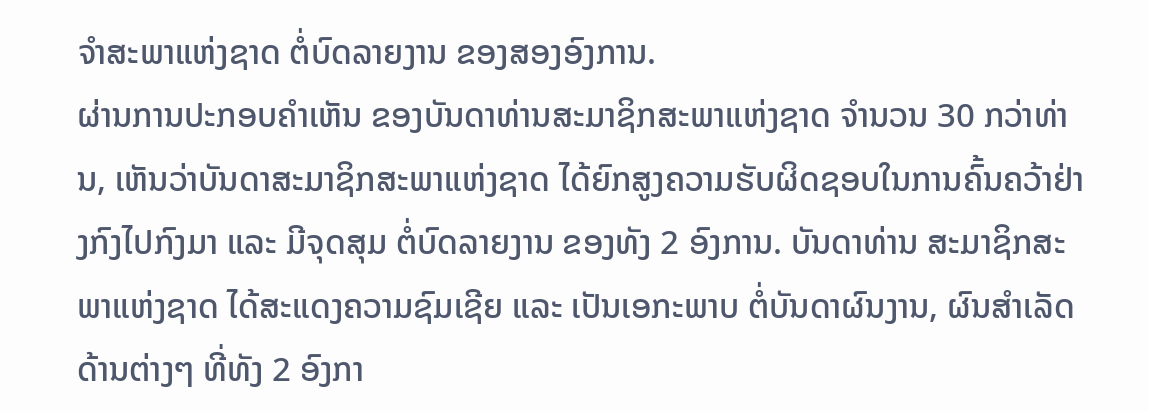ຈໍາສະພາແຫ່ງຊາດ ຕໍ່ບົດລາຍງານ ຂອງສອງອົງການ.
ຜ່ານການປະກອບຄໍາເຫັນ ຂອງບັນດາທ່ານສະມາຊິກສະພາແຫ່ງຊາດ ຈໍານວນ 30 ກວ່າທ່ານ, ເຫັນວ່າບັນດາສະມາຊິກສະພາແຫ່ງຊາດ ໄດ້ຍົກສູງຄວາມຮັບຜິດຊອບໃນການຄົ້ນຄວ້າຢ່າງກົງໄປກົງມາ ແລະ ມີຈຸດສຸມ ຕໍ່ບົດລາຍງານ ຂອງທັງ 2 ອົງການ. ບັນດາທ່ານ ສະມາຊິກສະພາແຫ່ງຊາດ ໄດ້ສະແດງຄວາມຊົມເຊີຍ ແລະ ເປັນເອກະພາບ ຕໍ່ບັນດາຜົນງານ, ຜົນສໍາເລັດດ້ານຕ່າງໆ ທີ່ທັງ 2 ອົງກາ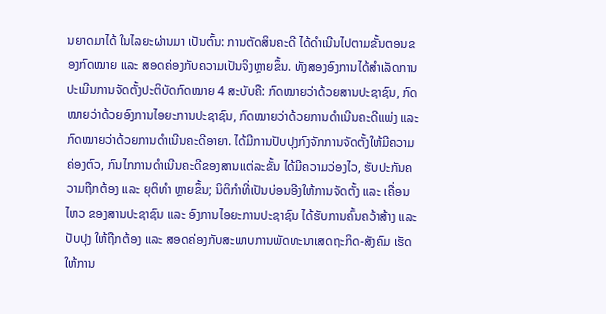ນຍາດມາໄດ້ ໃນໄລຍະຜ່ານມາ ເປັນຕົ້ນ: ການຕັດສິນຄະດີ ໄດ້ດໍາເນີນໄປຕາມຂັ້ນຕອນຂອງກົດໝາຍ ແລະ ສອດຄ່ອງກັບຄວາມເປັນຈິງຫຼາຍຂຶ້ນ. ທັງສອງອົງການໄດ້ສໍາເລັດການປະເມີນການຈັດຕັ້ງປະຕິບັດກົດໝາຍ 4 ສະບັບຄື: ກົດໝາຍວ່າດ້ວຍສານປະຊາຊົນ, ກົດໝາຍວ່າດ້ວຍອົງການໄອຍະການປະຊາຊົນ, ກົດໝາຍວ່າດ້ວຍການດໍາເນີນຄະດີແພ່ງ ແລະ ກົດໝາຍວ່າດ້ວຍການດໍາເນີນຄະດີອາຍາ. ໄດ້ມີການປັບປຸງກົງຈັກການຈັດຕັ້ງໃຫ້ມີຄວາມຄ່ອງຕົວ, ກົນໄກການດຳເນີນຄະດີຂອງສານແຕ່ລະຂັ້ນ ໄດ້ມີຄວາມວ່ອງໄວ, ຮັບປະກັນຄວາມຖືກຕ້ອງ ແລະ ຍຸຕິທຳ ຫຼາຍຂຶ້ນ; ນິຕິກໍາທີ່ເປັນບ່ອນອີງໃຫ້ການຈັດຕັ້ງ ແລະ ເຄື່ອນໄຫວ ຂອງສານປະຊາຊົນ ແລະ ອົງການໄອຍະການປະຊາຊົນ ໄດ້ຮັບການຄົ້ນຄວ້າສ້າງ ແລະ ປັບປຸງ ໃຫ້ຖືກຕ້ອງ ແລະ ສອດຄ່ອງກັບສະພາບການພັດທະນາເສດຖະກິດ-ສັງຄົມ ເຮັດໃຫ້ການ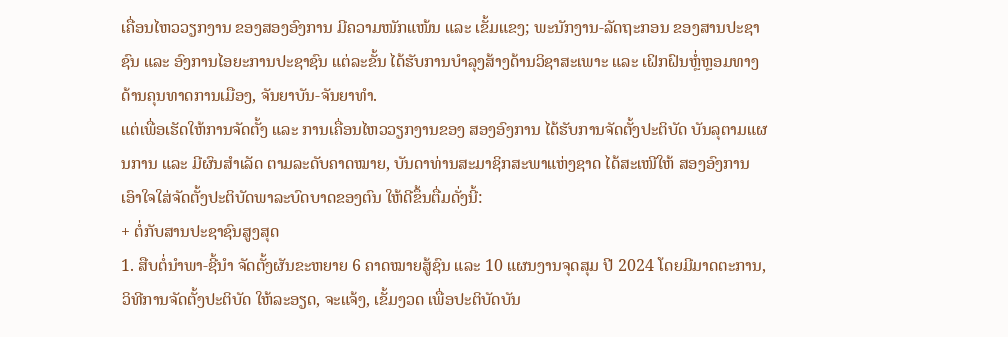ເຄື່ອນໄຫວວຽກງານ ຂອງສອງອົງການ ມີຄວາມໜັກແໜ້ນ ແລະ ເຂັ້ມແຂງ; ພະນັກງານ-ລັດຖະກອນ ຂອງສານປະຊາຊົນ ແລະ ອົງການໄອຍະການປະຊາຊົນ ແຕ່ລະຂັ້ນ ໄດ້ຮັບການບໍາລຸງສ້າງດ້ານວິຊາສະເພາະ ແລະ ເຝິກຝົນຫຼໍ່ຫຼອມທາງດ້ານຄຸນທາດການເມືອງ, ຈັນຍາບັນ-ຈັນຍາທໍາ.
ແຕ່ເພື່ອເຮັດໃຫ້ການຈັດຕັ້ງ ແລະ ການເຄື່ອນໄຫວວຽກງານຂອງ ສອງອົງການ ໄດ້ຮັບການຈັດຕັ້ງປະຕິບັດ ບັນລຸຕາມແຜນການ ແລະ ມີຜົນສໍາເລັດ ຕາມລະດັບຄາດໝາຍ, ບັນດາທ່ານສະມາຊິກສະພາແຫ່ງຊາດ ໄດ້ສະເໜີໃຫ້ ສອງອົງການ ເອົາໃຈໃສ່ຈັດຕັ້ງປະຕິບັດພາລະບົດບາດຂອງຕົນ ໃຫ້ດີຂຶ້ນຕື່ມດັ່ງນີ້:
+ ຕໍ່ກັບສານປະຊາຊົນສູງສຸດ
1. ສືບຕໍ່ນຳພາ-ຊີ້ນຳ ຈັດຕັ້ງຜັນຂະຫຍາຍ 6 ຄາດໝາຍສູ້ຊົນ ແລະ 10 ແຜນງານຈຸດສຸມ ປີ 2024 ໂດຍມີມາດຕະການ, ວິທີການຈັດຕັ້ງປະຕິບັດ ໃຫ້ລະອຽດ, ຈະແຈ້ງ, ເຂັ້ມງວດ ເພື່ອປະຕິບັດບັນ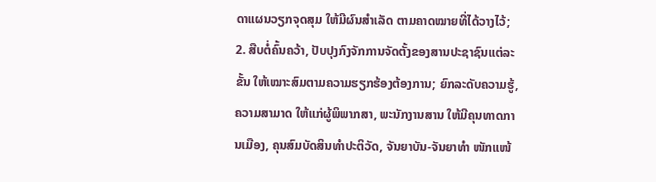ດາແຜນວຽກຈຸດສຸມ ໃຫ້ມີຜົນສໍາເລັດ ຕາມຄາດໝາຍທີ່ໄດ້ວາງໄວ້;
2. ສືບຕໍ່ຄົ້ນຄວ້າ, ປັບປຸງກົງຈັກການຈັດຕັ້ງຂອງສານປະຊາຊົນແຕ່ລະຂັ້ນ ໃຫ້ເໝາະສົມຕາມຄວາມຮຽກຮ້ອງຕ້ອງການ; ຍົກລະດັບຄວາມຮູ້, ຄວາມສາມາດ ໃຫ້ແກ່ຜູ້ພິພາກສາ, ພະນັກງານສານ ໃຫ້ມີຄຸນທາດການເມືອງ, ຄຸນສົມບັດສິນທຳປະຕິວັດ, ຈັນຍາບັນ-ຈັນຍາທຳ ໜັກແໜ້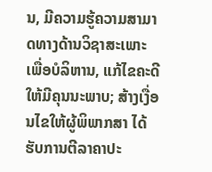ນ, ມີຄວາມຮູ້ຄວາມສາມາດທາງດ້ານວິຊາສະເພາະ ເພື່ອບໍລິຫານ, ແກ້ໄຂຄະດີ ໃຫ້ມີຄຸນນະພາບ; ສ້າງເງື່ອນໄຂໃຫ້ຜູ້ພິພາກສາ ໄດ້ຮັບການຕີລາຄາປະ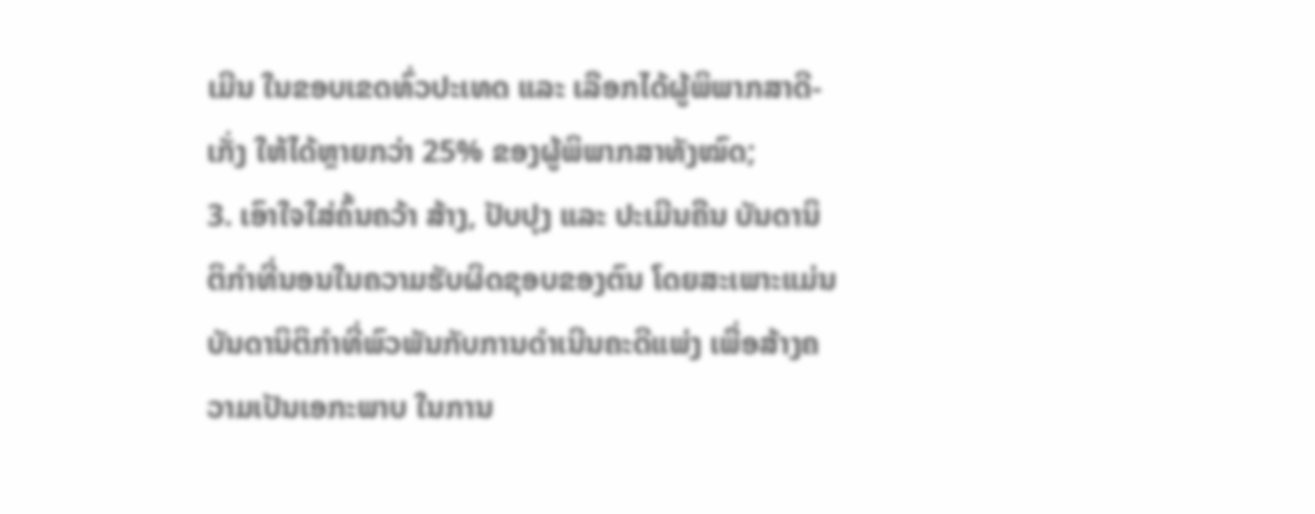ເມີນ ໃນຂອບເຂດທົ່ວປະເທດ ແລະ ເລືອກໄດ້ຜູ້ພິພາກສາດີ-ເກັ່ງ ໃຫ້ໄດ້ຫຼາຍກວ່າ 25% ຂອງຜູ້ພິພາກສາທັງໝົດ;
3. ເອົາໃຈໃສ່ຄົ້ນຄວ້າ ສ້າງ, ປັບປຸງ ແລະ ປະເມີນຄືນ ບັນດານິຕິກໍາທີ່ນອນໃນຄວາມຮັບຜິດຊອບຂອງຕົນ ໂດຍສະເພາະແມ່ນບັນດານິຕິກໍາທີ່ພົວພັນກັບການດໍາເນີນຄະດີແພ່ງ ເພື່ອສ້າງຄວາມເປັນເອກະພາບ ໃນການ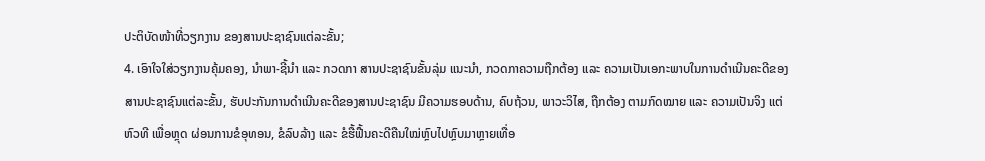ປະຕິບັດໜ້າທີ່ວຽກງານ ຂອງສານປະຊາຊົນແຕ່ລະຂັ້ນ;
4. ເອົາໃຈໃສ່ວຽກງານຄຸ້ມຄອງ, ນຳພາ-ຊີ້ນຳ ແລະ ກວດກາ ສານປະຊາຊົນຂັ້ນລຸ່ມ ແນະນໍາ, ກວດກາຄວາມຖືກຕ້ອງ ແລະ ຄວາມເປັນເອກະພາບໃນການດຳເນີນຄະດີຂອງສານປະຊາຊົນແຕ່ລະຂັ້ນ, ຮັບປະກັນການດຳເນີນຄະດີຂອງສານປະຊາຊົນ ມີຄວາມຮອບດ້ານ, ຄົບຖ້ວນ, ພາວະວິໄສ, ຖືກຕ້ອງ ຕາມກົດໝາຍ ແລະ ຄວາມເປັນຈິງ ແຕ່ຫົວທີ ເພື່ອຫຼຸດ ຜ່ອນການຂໍອຸທອນ, ຂໍລົບລ້າງ ແລະ ຂໍຮື້ຟື້ນຄະດີຄືນໃໝ່ຫຼົບໄປຫຼົບມາຫຼາຍເທື່ອ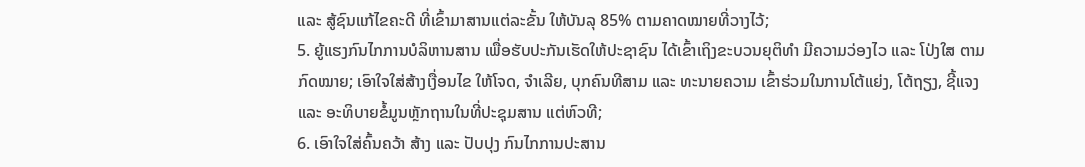ແລະ ສູ້ຊົນແກ້ໄຂຄະດີ ທີ່ເຂົ້າມາສານແຕ່ລະຂັ້ນ ໃຫ້ບັນລຸ 85% ຕາມຄາດໝາຍທີ່ວາງໄວ້;
5. ຍູ້ແຮງກົນໄກການບໍລິຫານສານ ເພື່ອຮັບປະກັນເຮັດໃຫ້ປະຊາຊົນ ໄດ້ເຂົ້າເຖິງຂະບວນຍຸຕິທຳ ມີຄວາມວ່ອງໄວ ແລະ ໂປ່ງໃສ ຕາມກົດໝາຍ; ເອົາໃຈໃສ່ສ້າງເງື່ອນໄຂ ໃຫ້ໂຈດ, ຈຳເລີຍ, ບຸກຄົນທີສາມ ແລະ ທະນາຍຄວາມ ເຂົ້າຮ່ວມໃນການໂຕ້ແຍ່ງ, ໂຕ້ຖຽງ, ຊີ້ແຈງ ແລະ ອະທິບາຍຂໍ້ມູນຫຼັກຖານໃນທີ່ປະຊຸມສານ ແຕ່ຫົວທີ;
6. ເອົາໃຈໃສ່ຄົ້ນຄວ້າ ສ້າງ ແລະ ປັບປຸງ ກົນໄກການປະສານ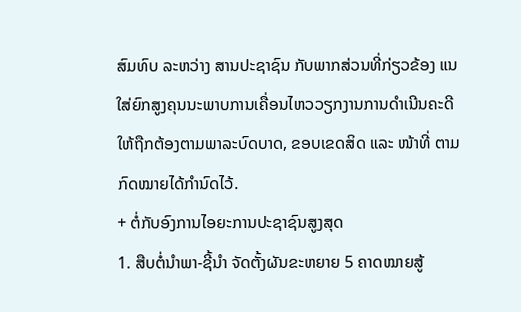ສົມທົບ ລະຫວ່າງ ສານປະຊາຊົນ ກັບພາກສ່ວນທີ່ກ່ຽວຂ້ອງ ແນໃສ່ຍົກສູງຄຸນນະພາບການເຄື່ອນໄຫວວຽກງານການດໍາເນີນຄະດີ ໃຫ້ຖືກຕ້ອງຕາມພາລະບົດບາດ, ຂອບເຂດສິດ ແລະ ໜ້າທີ່ ຕາມກົດໝາຍໄດ້ກໍານົດໄວ້.
+ ຕໍ່ກັບອົງການໄອຍະການປະຊາຊົນສູງສຸດ
1. ສືບຕໍ່ນຳພາ-ຊີ້ນຳ ຈັດຕັ້ງຜັນຂະຫຍາຍ 5 ຄາດໝາຍສູ້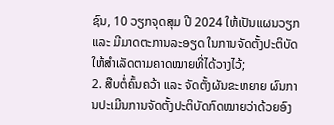ຊົນ, 10 ວຽກຈຸດສຸມ ປີ 2024 ໃຫ້ເປັນແຜນວຽກ ແລະ ມີມາດຕະການລະອຽດ ໃນການຈັດຕັ້ງປະຕິບັດ ໃຫ້ສໍາເລັດຕາມຄາດໝາຍທີ່ໄດ້ວາງໄວ້;
2. ສືບຕໍ່ຄົ້ນຄວ້າ ແລະ ຈັດຕັ້ງຜັນຂະຫຍາຍ ຜົນການປະເມີນການຈັດຕັ້ງປະຕິບັດກົດໝາຍວ່າດ້ວຍອົງ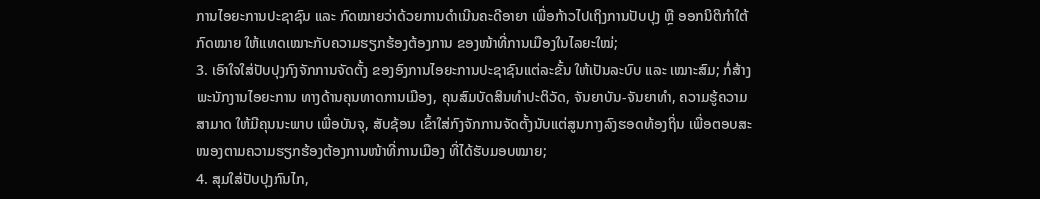ການໄອຍະການປະຊາຊົນ ແລະ ກົດໝາຍວ່າດ້ວຍການດໍາເນີນຄະດີອາຍາ ເພື່ອກ້າວໄປເຖິງການປັບປຸງ ຫຼື ອອກນິຕິກໍາໃຕ້ກົດໝາຍ ໃຫ້ແທດເໝາະກັບຄວາມຮຽກຮ້ອງຕ້ອງການ ຂອງໜ້າທີ່ການເມືອງໃນໄລຍະໃໝ່;
3. ເອົາໃຈໃສ່ປັບປຸງກົງຈັກການຈັດຕັ້ງ ຂອງອົງການໄອຍະການປະຊາຊົນແຕ່ລະຂັ້ນ ໃຫ້ເປັນລະບົບ ແລະ ເໝາະສົມ; ກໍ່ສ້າງພະນັກງານໄອຍະການ ທາງດ້ານຄຸນທາດການເມືອງ, ຄຸນສົມບັດສິນທຳປະຕິວັດ, ຈັນຍາບັນ-ຈັນຍາທຳ, ຄວາມຮູ້ຄວາມສາມາດ ໃຫ້ມີຄຸນນະພາບ ເພື່ອບັນຈຸ, ສັບຊ້ອນ ເຂົ້າໃສ່ກົງຈັກການຈັດຕັ້ງນັບແຕ່ສູນກາງລົງຮອດທ້ອງຖິ່ນ ເພື່ອຕອບສະໜອງຕາມຄວາມຮຽກຮ້ອງຕ້ອງການໜ້າທີ່ການເມືອງ ທີ່ໄດ້ຮັບມອບໝາຍ;
4. ສຸມໃສ່ປັບປຸງກົນໄກ,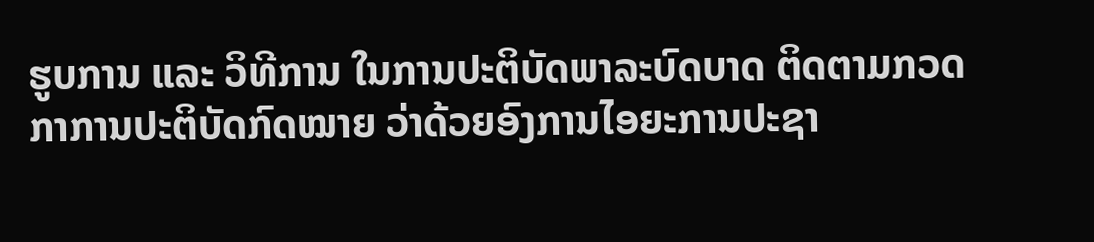ຮູບການ ແລະ ວິທີການ ໃນການປະຕິບັດພາລະບົດບາດ ຕິດຕາມກວດກາການປະຕິບັດກົດໝາຍ ວ່າດ້ວຍອົງການໄອຍະການປະຊາ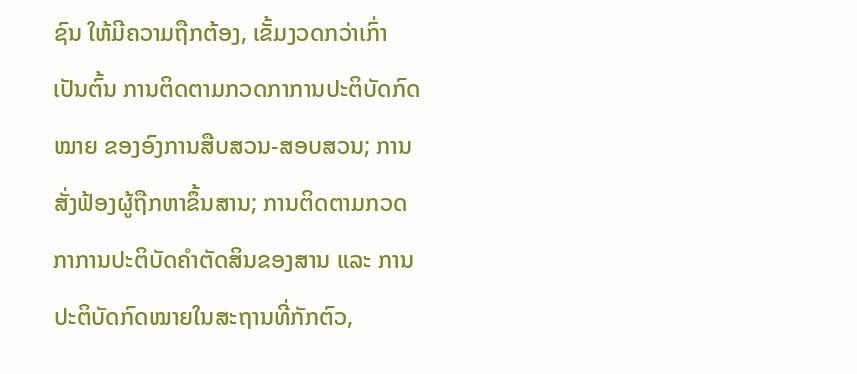ຊົນ ໃຫ້ມີຄວາມຖືກຕ້ອງ, ເຂັ້ມງວດກວ່າເກົ່າ ເປັນຕົ້ນ ການຕິດຕາມກວດກາການປະຕິບັດກົດໝາຍ ຂອງອົງການສືບສວນ-ສອບສວນ; ການສັ່ງຟ້ອງຜູ້ຖືກຫາຂຶ້ນສານ; ການຕິດຕາມກວດກາການປະຕິບັດຄໍາຕັດສິນຂອງສານ ແລະ ການປະຕິບັດກົດໝາຍໃນສະຖານທີ່ກັກຕົວ,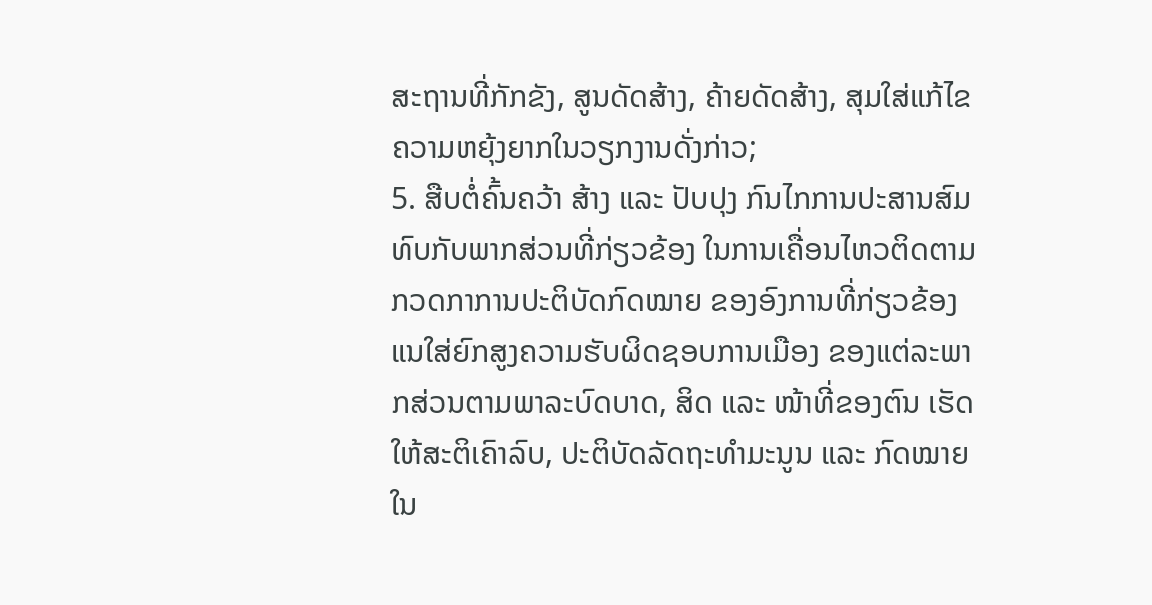ສະຖານທີ່ກັກຂັງ, ສູນດັດສ້າງ, ຄ້າຍດັດສ້າງ, ສຸມໃສ່ແກ້ໄຂຄວາມຫຍຸ້ງຍາກໃນວຽກງານດັ່ງກ່າວ;
5. ສືບຕໍ່ຄົ້ນຄວ້າ ສ້າງ ແລະ ປັບປຸງ ກົນໄກການປະສານສົມທົບກັບພາກສ່ວນທີ່ກ່ຽວຂ້ອງ ໃນການເຄື່ອນໄຫວຕິດຕາມກວດກາການປະຕິບັດກົດໝາຍ ຂອງອົງການທີ່ກ່ຽວຂ້ອງ ແນໃສ່ຍົກສູງຄວາມຮັບຜິດຊອບການເມືອງ ຂອງແຕ່ລະພາກສ່ວນຕາມພາລະບົດບາດ, ສິດ ແລະ ໜ້າທີ່ຂອງຕົນ ເຮັດໃຫ້ສະຕິເຄົາລົບ, ປະຕິບັດລັດຖະທໍາມະນູນ ແລະ ກົດໝາຍ ໃນ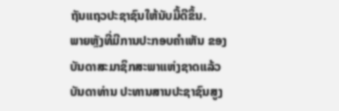ຖັນແຖວປະຊາຊົນໃຫ້ນັບມື້ດີຂຶ້ນ.
ພາຍຫຼັງທີ່ມີການປະກອບຄໍາເຫັນ ຂອງບັນດາສະມາຊິກສະພາແຫ່ງຊາດແລ້ວ ບັນດາທ່ານ ປະທານສານປະຊາຊົນສູງ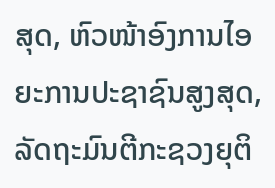ສຸດ, ຫົວໜ້າອົງການໄອຍະການປະຊາຊົນສູງສຸດ, ລັດຖະມົນຕີກະຊວງຍຸຕິ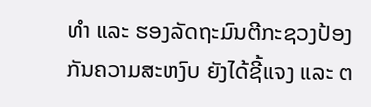ທໍາ ແລະ ຮອງລັດຖະມົນຕີກະຊວງປ້ອງກັນຄວາມສະຫງົບ ຍັງໄດ້ຊີ້ແຈງ ແລະ ຕ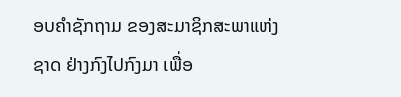ອບຄໍາຊັກຖາມ ຂອງສະມາຊິກສະພາແຫ່ງຊາດ ຢ່າງກົງໄປກົງມາ ເພື່ອ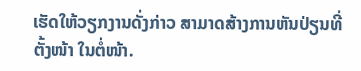ເຮັດໃຫ້ວຽກງານດັ່ງກ່າວ ສາມາດສ້າງການຫັນປ່ຽນທີ່ຕັ້ງໜ້າ ໃນຕໍ່ໜ້າ.